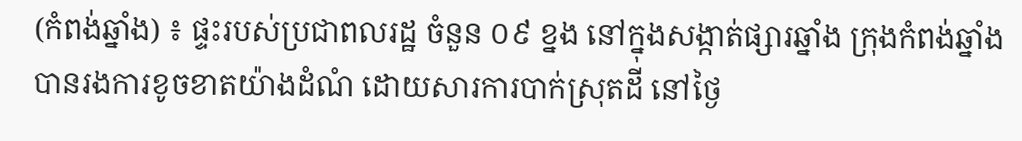(កំពង់ឆ្នាំង) ៖ ផ្ទះរបស់ប្រជាពលរដ្ឋ ចំនួន ០៩ ខ្នង នៅក្នុងសង្កាត់ផ្សារឆ្នាំង ក្រុងកំពង់ឆ្នាំង បានរងការខូចខាតយ៉ាងដំណំ ដោយសារការបាក់ស្រុតដី នៅថ្ងៃ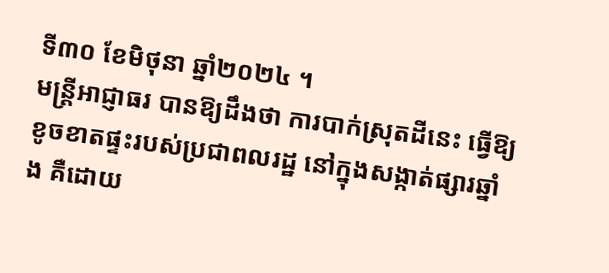ទី៣០ ខែមិថុនា ឆ្នាំ២០២៤ ។
មន្ត្រីអាជ្ញាធរ បានឱ្យដឹងថា ការបាក់ស្រុតដីនេះ ធ្វើឱ្យខូចខាតផ្ទះរបស់ប្រជាពលរដ្ឋ នៅក្នុងសង្កាត់ផ្សារឆ្នាំង គឺដោយ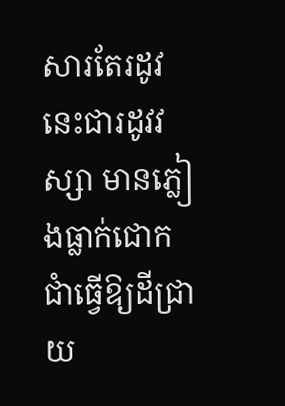សារតែរដូវនេះជារដូវវស្សា មានភ្លៀងធ្លាក់ជោកជាំធ្វើឱ្យដីជ្រាយ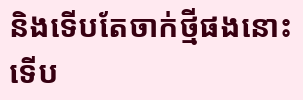និងទើបតែចាក់ថ្មីផងនោះ ទើប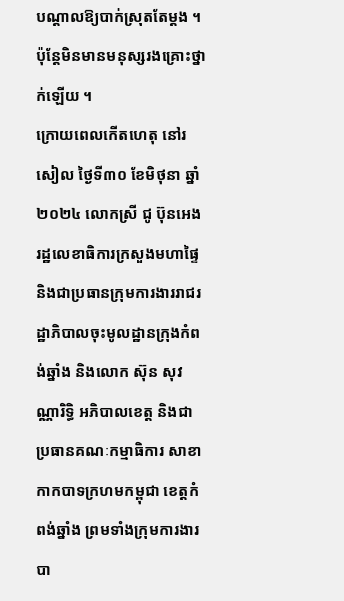បណ្តាលឱ្យបាក់ស្រុតតែម្តង ។ ប៉ុន្តែមិនមានមនុស្សរងគ្រោះថ្នាក់ឡើយ ។
ក្រោយពេលកើតហេតុ នៅរសៀល ថ្ងៃទី៣០ ខែមិថុនា ឆ្នាំ២០២៤ លោកស្រី ជូ ប៊ុនអេង រដ្ឋលេខាធិការក្រសួងមហាផ្ទៃ និងជាប្រធានក្រុមការងាររាជរដ្ឋាភិបាលចុះមូលដ្ឋានក្រុងកំពង់ឆ្នាំង និងលោក ស៊ុន សុវណ្ណារិទ្ធិ អភិបាលខេត្ត និងជាប្រធានគណៈកម្មាធិការ សាខាកាកបាទក្រហមកម្ពុជា ខេត្តកំពង់ឆ្នាំង ព្រមទាំងក្រុមការងារ បា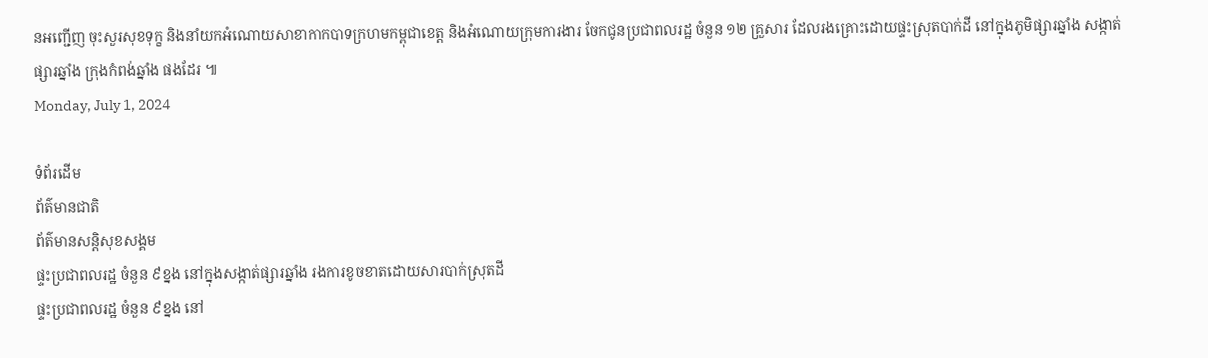នអញ្ជើញ ចុះសួរសុខទុក្ខ និងនាំយកអំណោយសាខាកាកបាទក្រហមកម្ពុជាខេត្ត និងអំណោយក្រុមការងារ ចែកជូនប្រជាពលរដ្ឋ ចំនួន ១២ គ្រួសារ ដែលរងគ្រោះដោយផ្ទះស្រុតបាក់ដី នៅក្នុងភូមិផ្សារឆ្នាំង សង្កាត់ផ្សារឆ្នាំង ក្រុងកំពង់ឆ្នាំង ផងដែរ ៕
Monday, July 1, 2024

ទំព័រដើម
ព័ត៌មានជាតិ
ព័ត៌មានសន្តិសុខសង្គម
ផ្ទះប្រជាពលរដ្ឋ ចំនួន ៩ខ្នង នៅក្នុងសង្កាត់ផ្សារឆ្នាំង រងការខូចខាតដោយសារបាក់ស្រុតដី
ផ្ទះប្រជាពលរដ្ឋ ចំនួន ៩ខ្នង នៅ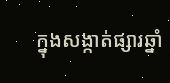ក្នុងសង្កាត់ផ្សារឆ្នាំ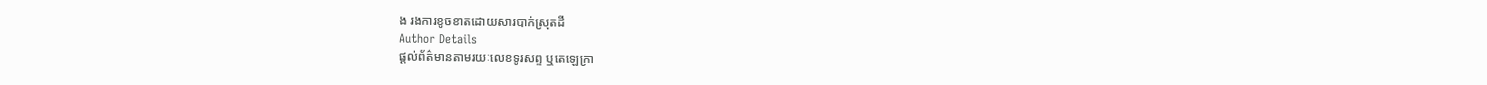ង រងការខូចខាតដោយសារបាក់ស្រុតដី
Author Details
ផ្ដល់ព័ត៌មានតាមរយៈលេខទូរសព្ទ ឬតេឡេក្រា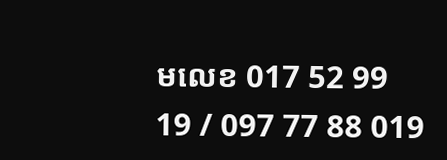មលេខ 017 52 99 19 / 097 77 88 019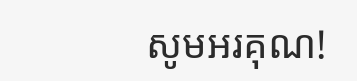សូមអរគុណ!